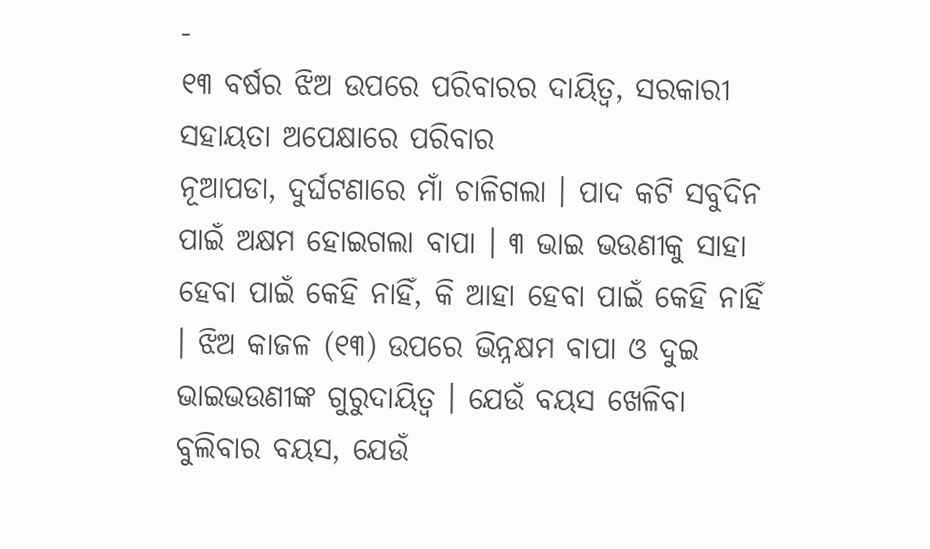-
୧୩ ବର୍ଷର ଝିଅ ଉପରେ ପରିବାରର ଦାୟିତ୍ୱ, ସରକାରୀ ସହାୟତା ଅପେକ୍ଷାରେ ପରିବାର
ନୂଆପଡା, ଦୁର୍ଘଟଣାରେ ମାଁ ଚାଳିଗଲା । ପାଦ କଟି ସବୁଦିନ ପାଇଁ ଅକ୍ଷମ ହୋଇଗଲା ବାପା । ୩ ଭାଇ ଭଉଣୀକୁ ସାହା ହେବା ପାଇଁ କେହି ନାହିଁ, କି ଆହା ହେବା ପାଇଁ କେହି ନାହିଁ । ଝିଅ କାଜଳ (୧୩) ଉପରେ ଭିନ୍ନକ୍ଷମ ବାପା ଓ ଦୁଇ ଭାଇଭଉଣୀଙ୍କ ଗୁରୁଦାୟିତ୍ୱ । ଯେଉଁ ବୟସ ଖେଳିବା ବୁଲିବାର ବୟସ, ଯେଉଁ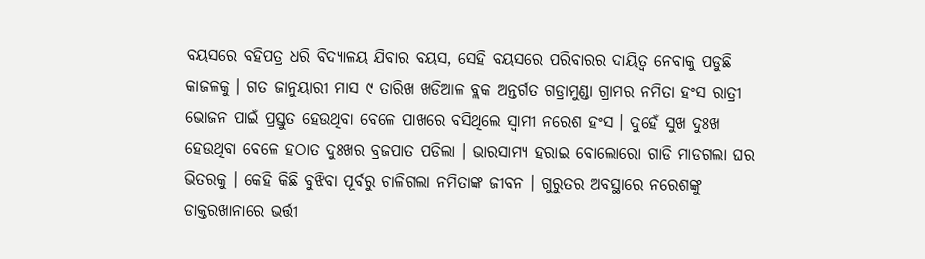ବୟସରେ ବହିପତ୍ର ଧରି ବିଦ୍ୟାଳୟ ଯିବାର ବୟସ, ସେହି ବୟସରେ ପରିବାରର ଦାୟିତ୍ୱ ନେବାକୁ ପଡୁଛି କାଜଳକୁ । ଗତ ଜାନୁୟାରୀ ମାସ ୯ ତାରିଖ ଖଡିଆଳ ବ୍ଲକ ଅନ୍ତର୍ଗତ ଗଡ୍ରାମୁଣ୍ଡା ଗ୍ରାମର ନମିତା ହଂସ ରାତ୍ରୀ ଭୋଜନ ପାଇଁ ପ୍ରସ୍ତୁତ ହେଉଥିବା ବେଳେ ପାଖରେ ବସିଥିଲେ ସ୍ୱାମୀ ନରେଶ ହଂସ । ଦୁହେଁ ସୁଖ ଦୁଃଖ ହେଉଥିବା ବେଳେ ହଠାତ ଦୁଃଖର ବ୍ରଜପାତ ପଡିଲା । ଭାରସାମ୍ୟ ହରାଇ ବୋଲୋରୋ ଗାଡି ମାଡଗଲା ଘର ଭିତରକୁ । କେହି କିଛି ବୁଝିବା ପୂର୍ବରୁ ଚାଳିଗଲା ନମିତାଙ୍କ ଜୀବନ । ଗୁରୁତର ଅବସ୍ଥାରେ ନରେଶଙ୍କୁ ଡାକ୍ତରଖାନାରେ ଭର୍ତ୍ତୀ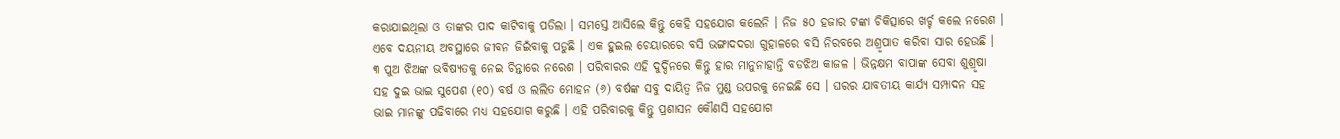କରାଯାଇଥିଲା ଓ ତାଙ୍କର ପାଦ କାଟିବାକୁ ପଡିଲା । ସମସ୍ତେ ଆସିଲେ କିନ୍ତୁ କେହି ସହଯୋଗ କଲେନି । ନିଜ ୫୦ ହଜାର ଟଙ୍କା ଚିକିତ୍ସାରେ ଖର୍ଚ୍ଚ କଲେ ନରେଶ । ଏବେ ଦୟନୀୟ ଅବସ୍ଥାରେ ଜୀବନ ଜିଇଁବାକୁ ପଡୁଛି । ଏକ ହୁଇଲ ଚେୟାରରେ ବସି ଭଙ୍ଗାଦଦରା ଗୁହାଳରେ ବସି ନିରବରେ ଅଶ୍ରୃପାତ କରିବା ସାର ହେଉଛି । ୩ ପୁଅ ଝିଅଙ୍କ ଭବିଷ୍ୟତକୁ ନେଇ ଚିନ୍ତାରେ ନରେଶ । ପରିବାରର ଏହି ଦୁର୍ଦ୍ଦିନରେ କିନ୍ତୁ ହାର ମାନୁନାହାନ୍ତି ବଡଝିଅ କାଜଳ । ଭିନ୍ନକ୍ଷମ ବାପାଙ୍କ ସେବା ଶୁଶ୍ରୃଷା ସହ ଦୁଇ ଭାଇ ସୁପେଶ (୧୦) ବର୍ଷ ଓ ଲଲିତ ମୋହନ (୬) ବର୍ଷଙ୍କ ସବୁ ଦାୟିତ୍ୱ ନିଜ ମୁଣ୍ଡ ଉପରକୁ ନେଇଛି ସେ । ଘରର ଯାବତୀୟ କାର୍ଯ୍ୟ ସମ୍ପାଦନ ସହ ଭାଇ ମାନଙ୍କୁ ପଢିବାରେ ମଧ୍ୟ ସହଯୋଗ କରୁଛି । ଏହି ପରିବାରକୁ କିନ୍ତୁ ପ୍ରଶାସନ କୌଣସି ସହଯୋଗ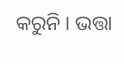କରୁନି । ଭତ୍ତା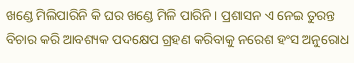ଖଣ୍ଡେ ମିଲିପାରିନି କି ଘର ଖଣ୍ଡେ ମିଳି ପାରିନି । ପ୍ରଶାସନ ଏ ନେଇ ତୁରନ୍ତ ବିଚାର କରି ଆବଶ୍ୟକ ପଦକ୍ଷେପ ଗ୍ରହଣ କରିବାକୁ ନରେଶ ହଂସ ଅନୁରୋଧ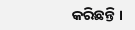କରିଛନ୍ତି ।